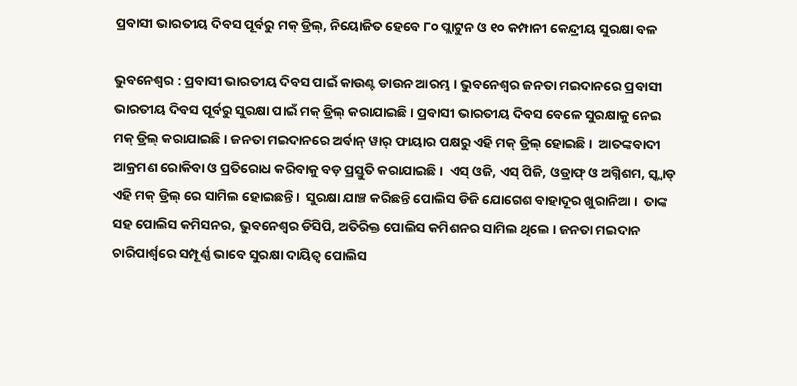ପ୍ରବାସୀ ଭାରତୀୟ ଦିବସ ପୂର୍ବରୁ ମକ୍ ଡ୍ରିଲ୍, ନିୟୋଜିତ ହେବେ ୮୦ ପ୍ଲାଟୁନ ଓ ୧୦ କମ୍ପାନୀ କେନ୍ଦ୍ରୀୟ ସୁରକ୍ଷା ବଳ

ଭୁବନେଶ୍ୱର : ପ୍ରବାସୀ ଭାରତୀୟ ଦିବସ ପାଇଁ କାଉଣ୍ଟ ଡାଉନ ଆରମ୍ଭ । ଭୁବନେଶ୍ବର ଜନତା ମଇଦାନରେ ପ୍ରବାସୀ ଭାରତୀୟ ଦିବସ ପୂର୍ବରୁ ସୁରକ୍ଷା ପାଇଁ ମକ୍ ଡ୍ରିଲ୍ କରାଯାଇଛି । ପ୍ରବାସୀ ଭାରତୀୟ ଦିବସ ବେଳେ ସୁରକ୍ଷାକୁ ନେଇ ମକ୍ ଡ୍ରିଲ୍ କରାଯାଇଛି । ଜନତା ମଇଦାନରେ ଅର୍ବାନ୍ ୱାର୍ ଫାୟାର ପକ୍ଷରୁ ଏହି ମକ୍ ଡ୍ରିଲ୍ ହୋଇଛି ।  ଆତଙ୍କବାଦୀ ଆକ୍ରମଣ ରୋକିବା ଓ ପ୍ରତିରୋଧ କରିବାକୁ ବଡ଼ ପ୍ରସ୍ତୁତି କରାଯାଇଛି ।  ଏସ୍ ଓଜି, ଏସ୍ ପିଜି, ଓଡ୍ରାଫ୍ ଓ ଅଗ୍ନିଶମ, ସ୍କ୍ବାଡ୍ ଏହି ମକ୍ ଡ୍ରିଲ୍ ରେ ସାମିଲ ହୋଇଛନ୍ତି ।  ସୁରକ୍ଷା ଯାଞ୍ଚ କରିଛନ୍ତି ପୋଲିସ ଡିଜି ଯୋଗେଶ ବାହାଦୂର ଖୁରାନିଆ ।  ତାଙ୍କ ସହ ପୋଲିସ କମିସନର, ଭୁବନେଶ୍ୱର ଡିସିପି, ଅତିରିକ୍ତ ପୋଲିସ କମିଶନର ସାମିଲ ଥିଲେ । ଜନତା ମଇଦାନ ଚାରିପାର୍ଶ୍ଵରେ ସମ୍ପୂର୍ଣ୍ଣ ଭାବେ ସୁରକ୍ଷା ଦାୟିତ୍ଵ ପୋଲିସ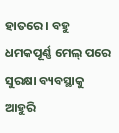ହାତରେ । ବହୁ ଧମକପୂର୍ଣ୍ଣ ମେଲ୍ ପରେ ସୁରକ୍ଷା ବ୍ୟବସ୍ଥାକୁ ଆହୁରି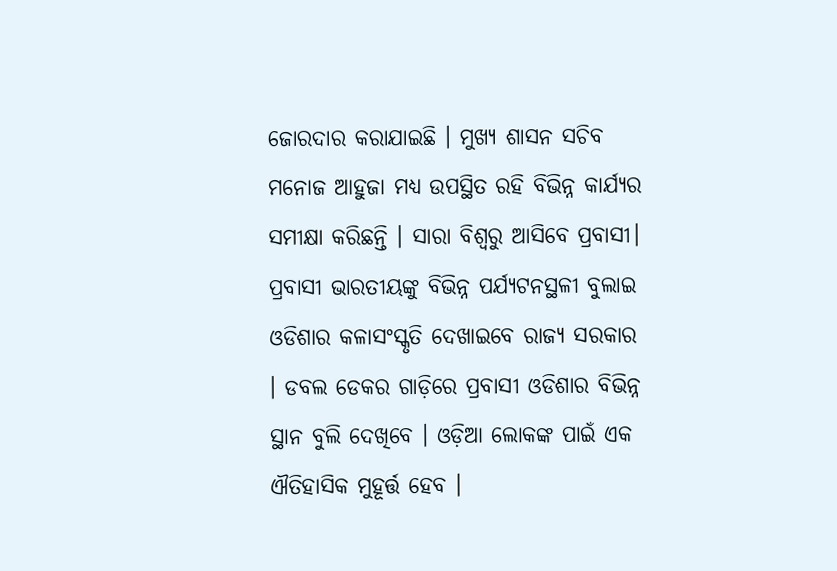ଜୋରଦାର କରାଯାଇଛି । ମୁଖ୍ୟ ଶାସନ ସଚିବ ମନୋଜ ଆହୁଜା ମଧ୍ୟ ଉପସ୍ଥିତ ରହି ବିଭିନ୍ନ କାର୍ଯ୍ୟର ସମୀକ୍ଷା କରିଛନ୍ତି । ସାରା ବିଶ୍ବରୁ ଆସିବେ ପ୍ରବାସୀ। ପ୍ରବାସୀ ଭାରତୀୟଙ୍କୁ ବିଭିନ୍ନ ପର୍ଯ୍ୟଟନସ୍ଥଳୀ ବୁଲାଇ ଓଡିଶାର କଳାସଂସ୍କୃତି ଦେଖାଇବେ ରାଜ୍ୟ ସରକାର । ଡବଲ ଡେକର ଗାଡ଼ିରେ ପ୍ରବାସୀ ଓଡିଶାର ବିଭିନ୍ନ ସ୍ଥାନ ବୁଲି ଦେଖିବେ । ଓଡ଼ିଆ ଲୋକଙ୍କ ପାଇଁ ଏକ ଐତିହାସିକ ମୁହୂର୍ତ୍ତ ହେବ ।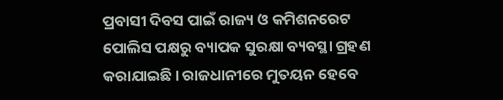ପ୍ରବାସୀ ଦିବସ ପାଇଁ ରାଜ୍ୟ ଓ କମିଶନରେଟ ପୋଲିସ ପକ୍ଷରୁ ବ୍ୟାପକ ସୁରକ୍ଷା ବ୍ୟବସ୍ଥା ଗ୍ରହଣ କରାଯାଇଛି । ରାଜଧାନୀରେ ମୁତୟନ ହେବେ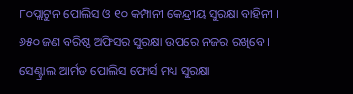୮୦ପ୍ଲାଟୁନ ପୋଲିସ ଓ ୧୦ କମ୍ପାନୀ କେନ୍ଦ୍ରୀୟ ସୁରକ୍ଷା ବାହିନୀ । ୬୫୦ ଜଣ ବରିଷ୍ଠ ଅଫିସର ସୁରକ୍ଷା ଉପରେ ନଜର ରଖିବେ । ସେଣ୍ଟ୍ରାଲ ଆର୍ମଡ ପୋଲିସ ଫୋର୍ସ ମଧ୍ୟ ସୁରକ୍ଷା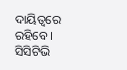ଦାୟିତ୍ୱରେ ରହିବେ । ସିସିଟିଭି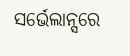ସର୍ଭେଲାନ୍ସରେ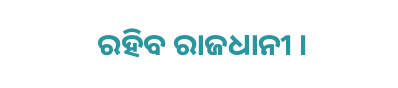ରହିବ ରାଜଧାନୀ ।